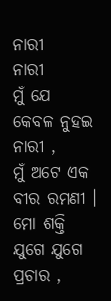ନାରୀ
ନାରୀ
ମୁଁ ଯେ କେବଳ ନୁହଇ ନାରୀ ,
ମୁଁ ଅଟେ ଏକ ବୀର ରମଣୀ ।
ମୋ ଶକ୍ତି ଯୁଗେ ଯୁଗେ ପ୍ରଚାର ,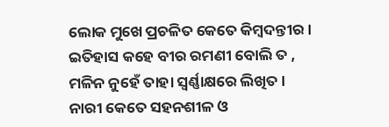ଲୋକ ମୁଖେ ପ୍ରଚଳିତ କେତେ କିମ୍ବଦନ୍ତୀର ।
ଇତିହାସ କହେ ବୀର ରମଣୀ ବୋଲି ତ ,
ମଳିନ ନୁହେଁ ତାହା ସ୍ୱର୍ଣ୍ଣାକ୍ଷରେ ଲିଖିତ ।
ନାରୀ କେତେ ସହନଶୀଳ ଓ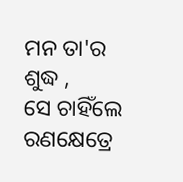ମନ ତା'ର ଶୁଦ୍ଧ ,
ସେ ଚାହିଁଲେ ରଣକ୍ଷେତ୍ରେ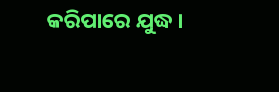କରିପାରେ ଯୁଦ୍ଧ ।